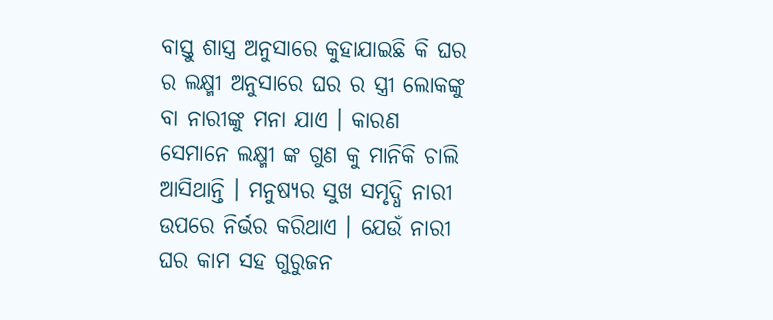ବାସ୍ତୁ ଶାସ୍ତ୍ର ଅନୁସାରେ କୁହାଯାଇଛି କି ଘର ର ଲକ୍ଷ୍ମୀ ଅନୁସାରେ ଘର ର ସ୍ତ୍ରୀ ଲୋକଙ୍କୁ ବା ନାରୀଙ୍କୁ ମନା ଯାଏ । କାରଣ ସେମାନେ ଲକ୍ଷ୍ମୀ ଙ୍କ ଗୁଣ କୁ ମାନିକି ଚାଲି ଆସିଥାନ୍ତି । ମନୁଷ୍ୟର ସୁଖ ସମୃଦ୍ଧି ନାରୀ ଉପରେ ନିର୍ଭର କରିଥାଏ । ଯେଉଁ ନାରୀ ଘର କାମ ସହ ଗୁରୁଜନ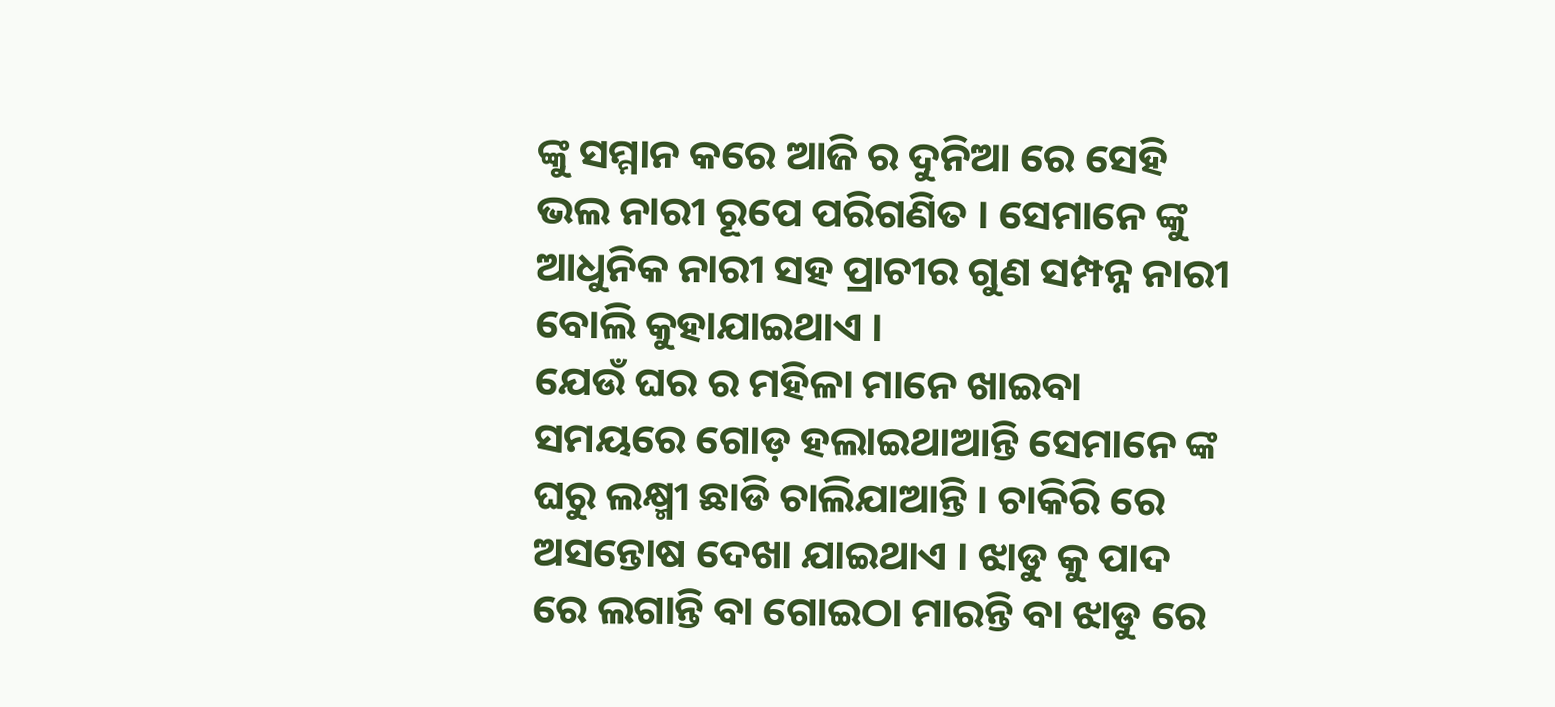ଙ୍କୁ ସମ୍ମାନ କରେ ଆଜି ର ଦୁନିଆ ରେ ସେହି ଭଲ ନାରୀ ରୂପେ ପରିଗଣିତ । ସେମାନେ ଙ୍କୁ ଆଧୁନିକ ନାରୀ ସହ ପ୍ରାଚୀର ଗୁଣ ସମ୍ପନ୍ନ ନାରୀ ବୋଲି କୁହାଯାଇଥାଏ ।
ଯେଉଁ ଘର ର ମହିଳା ମାନେ ଖାଇବା ସମୟରେ ଗୋଡ଼ ହଲାଇଥାଆନ୍ତି ସେମାନେ ଙ୍କ ଘରୁ ଲକ୍ଷ୍ମୀ ଛାଡି ଚାଲିଯାଆନ୍ତି । ଚାକିରି ରେ ଅସନ୍ତୋଷ ଦେଖା ଯାଇଥାଏ । ଝାଡୁ କୁ ପାଦ ରେ ଲଗାନ୍ତି ବା ଗୋଇଠା ମାରନ୍ତି ବା ଝାଡୁ ରେ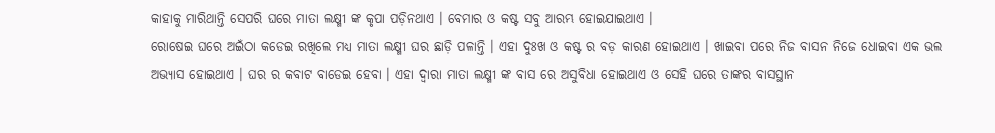କାହାକୁ ମାରିଥାନ୍ତି ସେପରି ଘରେ ମାତା ଲକ୍ଷ୍ମୀ ଙ୍କ କୃପା ପଡ଼ିନଥାଏ । ବେମାର ଓ କଷ୍ଟ ସବୁ ଆରମ୍ଭ ହୋଇଯାଇଥାଏ ।
ରୋଷେଇ ଘରେ ଅଇଁଠା କଡେଇ ରଖିଲେ ମଧ୍ୟ ମାତା ଲକ୍ଷ୍ମୀ ଘର ଛାଡ଼ି ପଳାନ୍ତି । ଏହା ଦୁଃଖ ଓ କଷ୍ଟ ର ବଡ଼ କାରଣ ହୋଇଥାଏ । ଖାଇବା ପରେ ନିଜ ବାସନ ନିଜେ ଧୋଇବା ଏକ ଭଲ ଅଭ୍ୟାସ ହୋଇଥାଏ । ଘର ର କବାଟ ବାଡେଇ ହେବା । ଏହା ଦ୍ଵାରା ମାତା ଲକ୍ଷ୍ମୀ ଙ୍କ ବାସ ରେ ଅସୁବିଧା ହୋଇଥାଏ ଓ ସେହି ଘରେ ତାଙ୍କର ବାସସ୍ଥାନ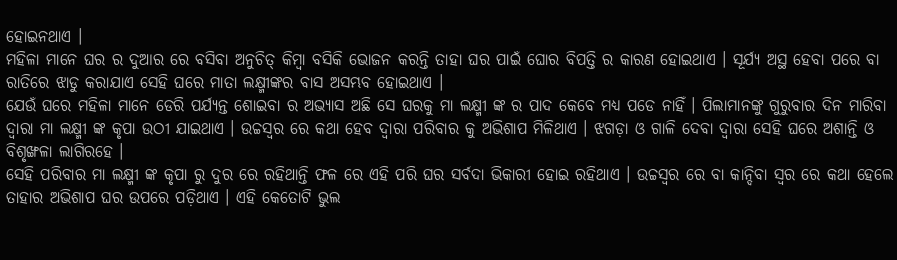ହୋଇନଥାଏ ।
ମହିଳା ମାନେ ଘର ର ଦୁଆର ରେ ବସିବା ଅନୁଚିତ୍ କିମ୍ବା ବସିକି ଭୋଜନ କରନ୍ତି ତାହା ଘର ପାଇଁ ଘୋର ବିପତ୍ତି ର କାରଣ ହୋଇଥାଏ । ସୂର୍ଯ୍ୟ ଅସ୍ଥ ହେବା ପରେ ବା ରାତିରେ ଝାଡୁ କରାଯାଏ ସେହି ଘରେ ମାତା ଲକ୍ଷ୍ମୀଙ୍କର ବାସ ଅସମ୍ଭବ ହୋଇଥାଏ ।
ଯେଉଁ ଘରେ ମହିଳା ମାନେ ଡେରି ପର୍ଯ୍ୟନ୍ତ ଶୋଇବା ର ଅଭ୍ୟାସ ଅଛି ସେ ଘରକୁ ମା ଲକ୍ଷ୍ମୀ ଙ୍କ ର ପାଦ କେବେ ମଧ୍ୟ ପଡେ ନାହିଁ । ପିଲାମାନଙ୍କୁ ଗୁରୁବାର ଦିନ ମାରିବା ଦ୍ଵାରା ମା ଲକ୍ଷ୍ମୀ ଙ୍କ କୃପା ଉଠୀ ଯାଇଥାଏ । ଉଚ୍ଚସ୍ୱର ରେ କଥା ହେବ ଦ୍ଵାରା ପରିବାର କୁ ଅଭିଶାପ ମିଳିଥାଏ । ଝଗଡ଼ା ଓ ଗାଳି ଦେବା ଦ୍ଵାରା ସେହି ଘରେ ଅଶାନ୍ତି ଓ ବିଶୃଙ୍ଖଳା ଲାଗିରହେ ।
ସେହି ପରିବାର ମା ଲକ୍ଷ୍ମୀ ଙ୍କ କୃପା ରୁ ଦୁର ରେ ରହିଥାନ୍ତି ଫଳ ରେ ଏହି ପରି ଘର ସର୍ବଦା ଭିକାରୀ ହୋଇ ରହିଥାଏ । ଉଚ୍ଚସ୍ଵର ରେ ବା କାନ୍ଦିବା ସ୍ୱର ରେ କଥା ହେଲେ ତାହାର ଅଭିଶାପ ଘର ଉପରେ ପଡ଼ିଥାଏ । ଏହି କେତୋଟି ଭୁଲ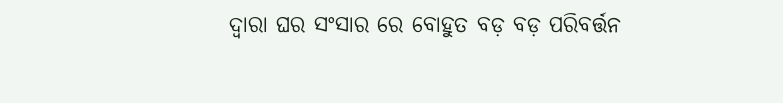ଦ୍ଵାରା ଘର ସଂସାର ରେ ବୋହୁତ ବଡ଼ ବଡ଼ ପରିବର୍ତ୍ତନ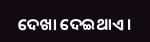ଦେଖା ଦେଇଥାଏ ।